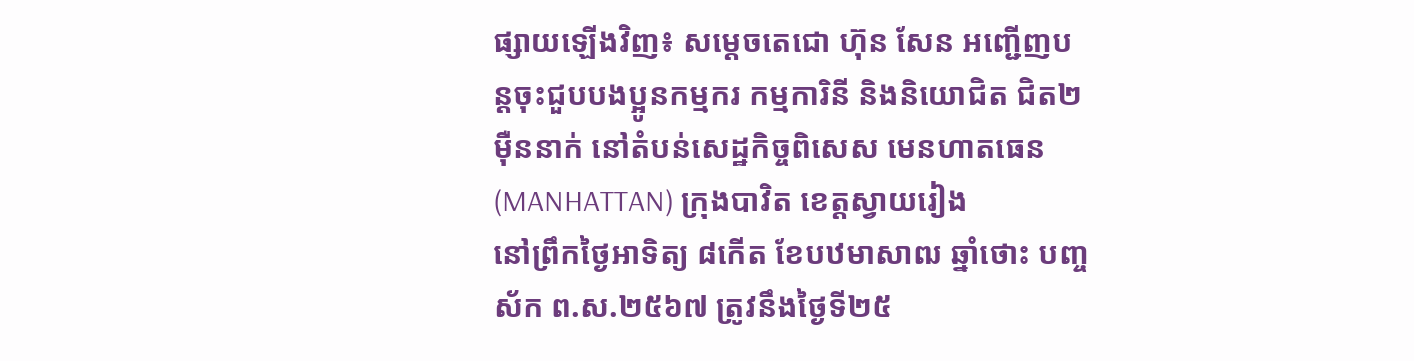ផ្សាយឡើងវិញ៖ សម្តេចតេជោ ហ៊ុន សែន អញ្ជើញបន្តចុះជួបបងប្អូនកម្មករ កម្មការិនី និងនិយោជិត ជិត២ម៉ឺននាក់ នៅតំបន់សេដ្ឋកិច្ចពិសេស មេនហាតធេន (MANHATTAN) ក្រុងបាវិត ខេត្តស្វាយរៀង
នៅព្រឹកថ្ងៃអាទិត្យ ៨កើត ខែបឋមាសាឍ ឆ្នាំថោះ បញ្ចស័ក ព.ស.២៥៦៧ ត្រូវនឹងថ្ងៃទី២៥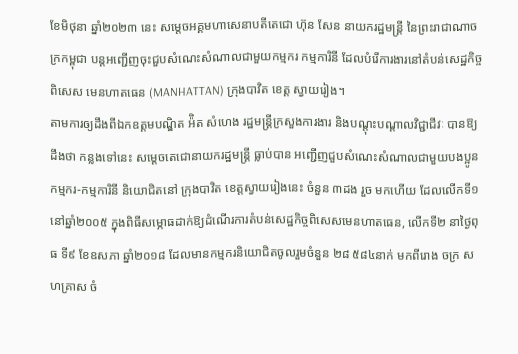ខែមិថុនា ឆ្នាំ២០២៣ នេះ សម្តេចអគ្គមហាសេនាបតីតេជោ ហ៊ុន សែន នាយករដ្ឋមន្ត្រី នៃព្រះរាជាណាចក្រកម្ពុជា បន្តអញ្ជើញចុះជួបសំណេះសំណាលជាមួយកម្មករ កម្មការិនី ដែលបំរើការងារនៅតំបន់សេដ្ឋកិច្ចពិសេស មេនហាតធេន (MANHATTAN) ក្រុងបាវិត ខេត្ត ស្វាយរៀង។
តាមការឲ្យដឹងពីឯកឧត្តមបណ្ឌិត អ៉ិត សំហេង រដ្ឋមន្ត្រីក្រសួងការងារ និងបណ្តុះបណ្តាលវិជ្ជាជីវៈ បានឱ្យដឹងថា កន្លងទៅនេះ សម្តេចតេជោនាយករដ្ឋមន្ត្រី ធ្លាប់បាន អញ្ជើញជួបសំណេះសំណាលជាមួយបងប្អូនកម្មករ-កម្មការិនី និយោជិតនៅ ក្រុងបាវិត ខេត្តស្វាយរៀងនេះ ចំនួន ៣ដង រួច មកហើយ ដែលលើកទី១ នៅឆ្នាំ២០០៥ ក្នុងពិធីសម្ភោធដាក់ឱ្យដំណើរការតំបន់សេដ្ឋកិច្ចពិសេសមេនហាតធេន, លើកទី២ នាថ្ងៃពុធ ទី៩ ខែឧសភា ឆ្នាំ២០១៨ ដែលមានកម្មករនិយោជិតចូលរួមចំនួន ២៨ ៥៨៤នាក់ មកពីរោង ចក្រ សហគ្រាស ចំ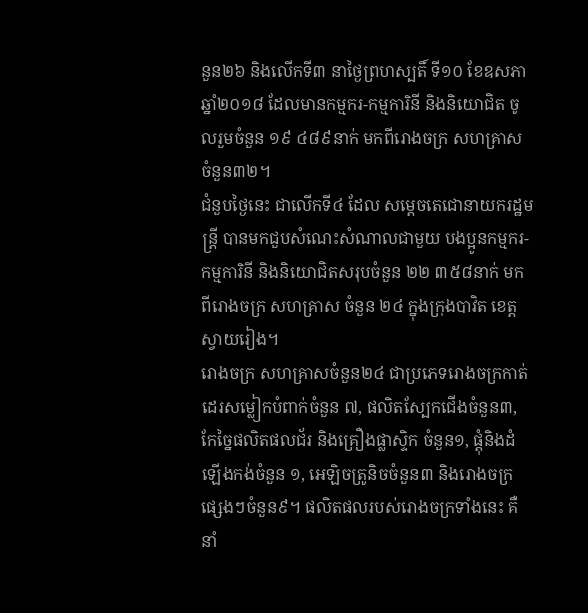នួន២៦ និងលើកទី៣ នាថៃ្ងព្រហស្បតិ៍ ទី១០ ខែឧសភា ឆ្នាំ២០១៨ ដែលមានកម្មករ-កម្មការិនី និងនិយោជិត ចូលរួមចំនួន ១៩ ៤៨៩នាក់ មកពីរោងចក្រ សហគ្រាស ចំនួន៣២។
ជំនួបថ្ងៃនេះ ជាលើកទី៤ ដែល សម្តេចតេជោនាយករដ្ឋមន្ត្រី បានមកជួបសំណេះសំណាលជាមួយ បងប្អូនកម្មករ-កម្មការិនី និងនិយោជិតសរុបចំនួន ២២ ៣៥៨នាក់ មកពីរោងចក្រ សហគ្រាស ចំនួន ២៤ ក្នុងក្រុងបាវិត ខេត្ត ស្វាយរៀង។
រោងចក្រ សហគ្រាសចំនួន២៤ ជាប្រភេទរោងចក្រកាត់ដេរសម្លៀកបំពាក់ចំនួន ៧, ផលិតស្បែកជើងចំនួន៣, កែច្នៃផលិតផលជ័រ និងគ្រឿងផ្លាស្ទិក ចំនួន១, ផ្តុំនិងដំឡើងកង់ចំនួន ១, អេឡិចត្រូនិចចំនួន៣ និងរោងចក្រផ្សេងៗចំនួន៩។ ផលិតផលរបស់រោងចក្រទាំងនេះ គឺនាំ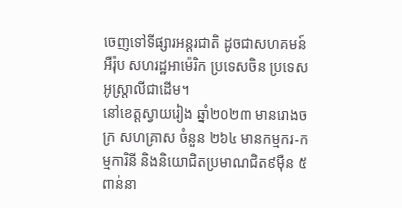ចេញទៅទីផ្សារអន្តរជាតិ ដូចជាសហគមន៍ អឺរ៉ុប សហរដ្ឋអាម៉េរិក ប្រទេសចិន ប្រទេសអូស្ត្រាលីជាដើម។
នៅខេត្តស្វាយរៀង ឆ្នាំ២០២៣ មានរោងចក្រ សហគ្រាស ចំនួន ២៦៤ មានកម្មករ-កម្មការិនី និងនិយោជិតប្រមាណជិត៩ម៉ឺន ៥ពាន់នា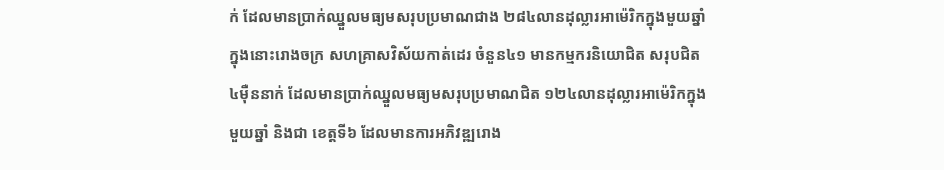ក់ ដែលមានប្រាក់ឈ្នួលមធ្យមសរុបប្រមាណជាង ២៨៤លានដុល្លារអាម៉េរិកក្នុងមួយឆ្នាំ ក្នុងនោះរោងចក្រ សហគ្រាសវិស័យកាត់ដេរ ចំនួន៤១ មានកម្មករនិយោជិត សរុបជិត ៤ម៉ឺននាក់ ដែលមានប្រាក់ឈ្នួលមធ្យមសរុបប្រមាណជិត ១២៤លានដុល្លារអាម៉េរិកក្នុងមួយឆ្នាំ និងជា ខេត្តទី៦ ដែលមានការអភិវឌ្ឍរោង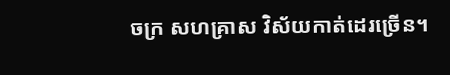ចក្រ សហគ្រាស វិស័យកាត់ដេរច្រើន។